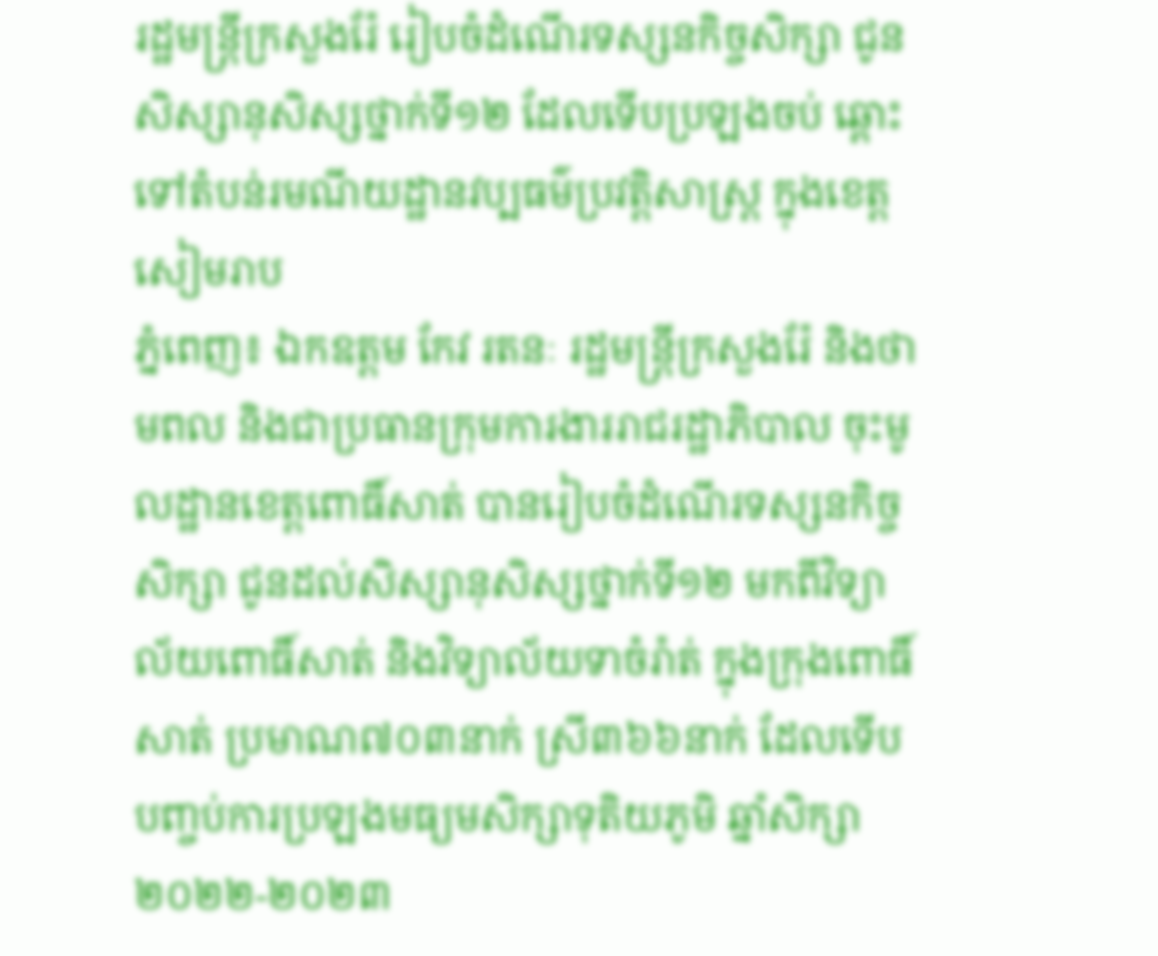រដ្ឋមន្ត្រីក្រសួងរ៉ែ រៀបចំដំណើរទស្សនកិច្ចសិក្សា ជូនសិស្សានុសិស្សថ្នាក់ទី១២ ដែលទើបប្រឡងចប់ ឆ្ពោះទៅតំបន់រមណីយដ្ឋានវប្បធម៌ប្រវត្តិសាស្ត្រ ក្នុងខេត្តសៀមរាប
ភ្នំពេញ៖ ឯកឧត្ដម កែវ រតនៈ រដ្ឋមន្ត្រីក្រសួងរ៉ែ និងថាមពល និងជាប្រធានក្រុមការងាររាជរដ្ឋាភិបាល ចុះមូលដ្ឋានខេត្តពោធិ៍សាត់ បានរៀបចំដំណើរទស្សនកិច្ចសិក្សា ជូនដល់សិស្សានុសិស្សថ្នាក់ទី១២ មកពីវិទ្យាល័យពោធិ៍សាត់ និងវិទ្យាល័យទាចំរ៉ាត់ ក្នុងក្រុងពោធិ៍សាត់ ប្រមាណ៧០៣នាក់ ស្រី៣៦៦នាក់ ដែលទើបបញ្ចប់ការប្រឡងមធ្យមសិក្សាទុតិយភូមិ ឆ្នាំសិក្សា២០២២-២០២៣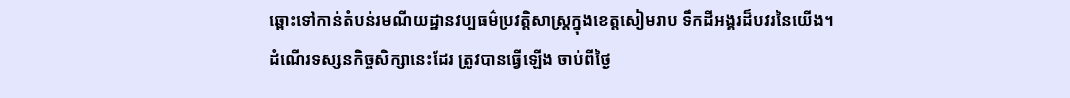ឆ្ពោះទៅកាន់តំបន់រមណីយដ្ឋានវប្បធម៌ប្រវត្តិសាស្ត្រក្នុងខេត្តសៀមរាប ទឹកដីអង្គរដ៏បវរនៃយើង។
ដំណើរទស្សនកិច្ចសិក្សានេះដែរ ត្រូវបានធ្វើឡើង ចាប់ពីថ្ងៃ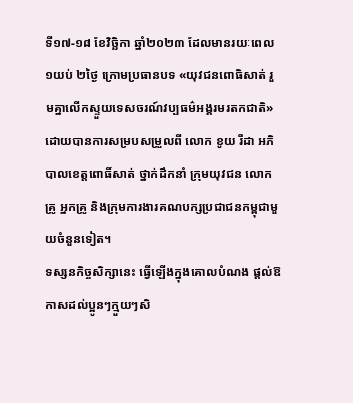ទី១៧-១៨ ខែវិច្ឆិកា ឆ្នាំ២០២៣ ដែលមានរយៈពេល ១យប់ ២ថ្ងៃ ក្រោមប្រធានបទ «យុវជនពោធិសាត់ រួមគ្នាលើកស្ទួយទេសចរណ៍វប្បធម៌អង្គរមរតកជាតិ» ដោយបានការសម្របសម្រួលពី លោក ខូយ រីដា អភិបាលខេត្តពោធិ៍សាត់ ថ្នាក់ដឹកនាំ ក្រុមយុវជន លោកគ្រូ អ្នកគ្រូ និងក្រុមការងារគណបក្សប្រជាជនកម្ពុជាមួយចំនួនទៀត។
ទស្សនកិច្ចសិក្សានេះ ធ្វើឡើងក្នុងគោលបំណង ផ្ដល់ឱកាសដល់ប្អូនៗក្មួយៗសិ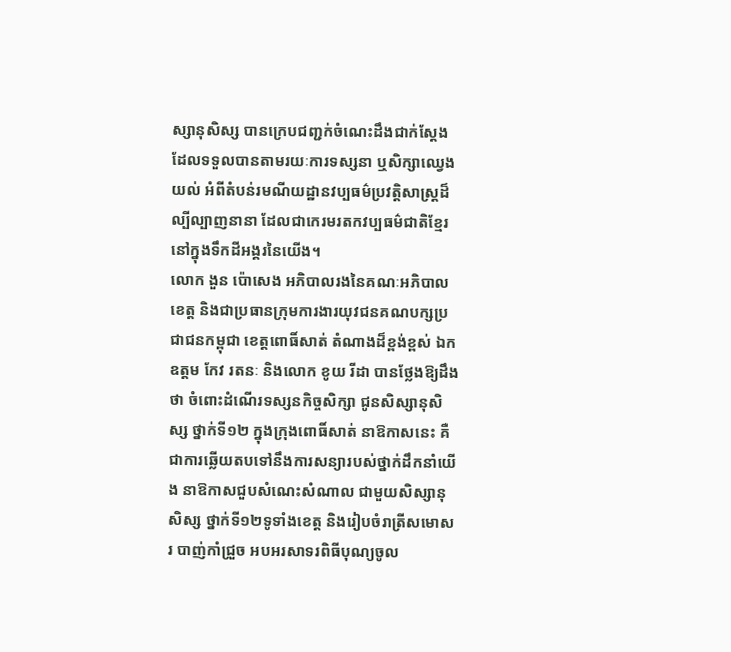ស្សានុសិស្ស បានក្រេបជញ្ជក់ចំណេះដឹងជាក់ស្តែង ដែលទទួលបានតាមរយៈការទស្សនា ឬសិក្សាឈ្វេងយល់ អំពីតំបន់រមណីយដ្ឋានវប្បធម៌ប្រវត្ដិសាស្ដ្រដ៏ល្បីល្បាញនានា ដែលជាកេរមរតកវប្បធម៌ជាតិខ្មែរ នៅក្នុងទឹកដីអង្គរនៃយើង។
លោក ងួន ប៉ោសេង អភិបាលរងនៃគណៈអភិបាលខេត្ត និងជាប្រធានក្រុមការងារយុវជនគណបក្សប្រជាជនកម្ពុជា ខេត្តពោធិ៍សាត់ តំណាងដ៏ខ្ពង់ខ្ពស់ ឯកឧត្ដម កែវ រតនៈ និងលោក ខូយ រីដា បានថ្លែងឱ្យដឹងថា ចំពោះដំណើរទស្សនកិច្ចសិក្សា ជូនសិស្សានុសិស្ស ថ្នាក់ទី១២ ក្នុងក្រុងពោធិ៍សាត់ នាឱកាសនេះ គឺជាការឆ្លើយតបទៅនឹងការសន្យារបស់ថ្នាក់ដឹកនាំយើង នាឱកាសជួបសំណេះសំណាល ជាមួយសិស្សានុសិស្ស ថ្នាក់ទី១២ទូទាំងខេត្ត និងរៀបចំរាត្រីសមោសរ បាញ់កាំជ្រួច អបអរសាទរពិធីបុណ្យចូល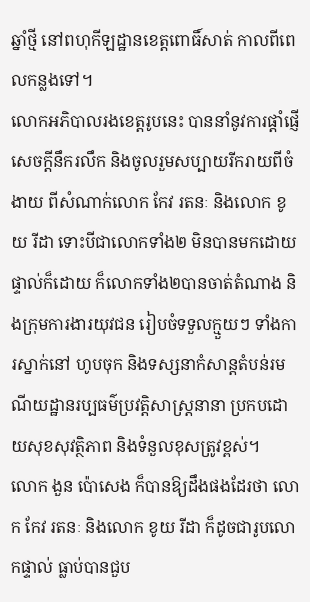ឆ្នាំថ្មី នៅពហុកីឡដ្ឋានខេត្តពោធិ៍សាត់ កាលពីពេលកន្លងទៅ។
លោកអភិបាលរងខេត្តរូបនេះ បាននាំនូវការផ្តាំផ្ញើសេចក្តីនឹករលឹក និងចូលរួមសប្បាយរីករាយពីចំងាយ ពីសំណាក់លោក កែវ រតនៈ និងលោក ខូយ រីដា ទោះបីជាលោកទាំង២ មិនបានមកដោយផ្ទាល់ក៏ដោយ ក៏លោកទាំង២បានចាត់តំណាង និងក្រុមការងារយុវជន រៀបចំទទួលក្មួយៗ ទាំងការស្នាក់នៅ ហូបចុក និងទស្សនាកំសាន្តតំបន់រមណីយដ្ឋានរប្បធម៌ប្រវត្តិសាស្ត្រនានា ប្រកបដោយសុខសុវត្ថិភាព និងទំនួលខុសត្រូវខ្ពស់។
លោក ងួន ប៉ោសេង ក៏បានឱ្យដឹងផងដែរថា លោក កែវ រតនៈ និងលោក ខូយ រីដា ក៏ដូចជារូបលោកផ្ទាល់ ធ្លាប់បានជួប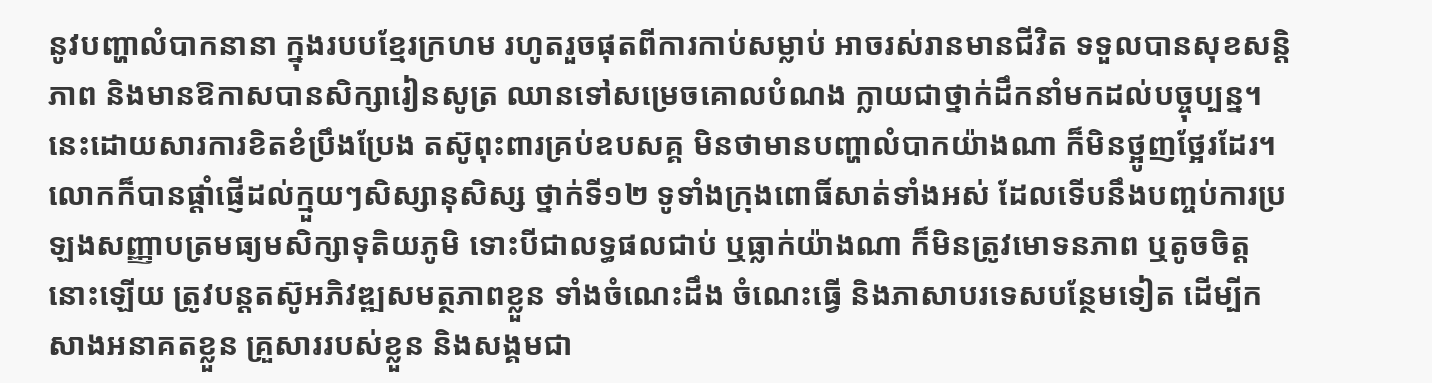នូវបញ្ហាលំបាកនានា ក្នុងរបបខ្មែរក្រហម រហូតរួចផុតពីការកាប់សម្លាប់ អាចរស់រានមានជីវិត ទទួលបានសុខសន្តិភាព និងមានឱកាសបានសិក្សារៀនសូត្រ ឈានទៅសម្រេចគោលបំណង ក្លាយជាថ្នាក់ដឹកនាំមកដល់បច្ចុប្បន្ន។ នេះដោយសារការខិតខំប្រឹងប្រែង តស៊ូពុះពារគ្រប់ឧបសគ្គ មិនថាមានបញ្ហាលំបាកយ៉ាងណា ក៏មិនថ្អូញថ្អែរដែរ។
លោកក៏បានផ្តាំផ្ញើដល់ក្មួយៗសិស្សានុសិស្ស ថ្នាក់ទី១២ ទូទាំងក្រុងពោធិ៍សាត់ទាំងអស់ ដែលទើបនឹងបញ្ចប់ការប្រឡងសញ្ញាបត្រមធ្យមសិក្សាទុតិយភូមិ ទោះបីជាលទ្ធផលជាប់ ឬធ្លាក់យ៉ាងណា ក៏មិនត្រូវមោទនភាព ឬតូចចិត្តនោះឡើយ ត្រូវបន្តតស៊ូអភិវឌ្ឍសមត្ថភាពខ្លួន ទាំងចំណេះដឹង ចំណេះធ្វើ និងភាសាបរទេសបន្ថែមទៀត ដើម្បីកសាងអនាគតខ្លួន គ្រួសាររបស់ខ្លួន និងសង្គមជា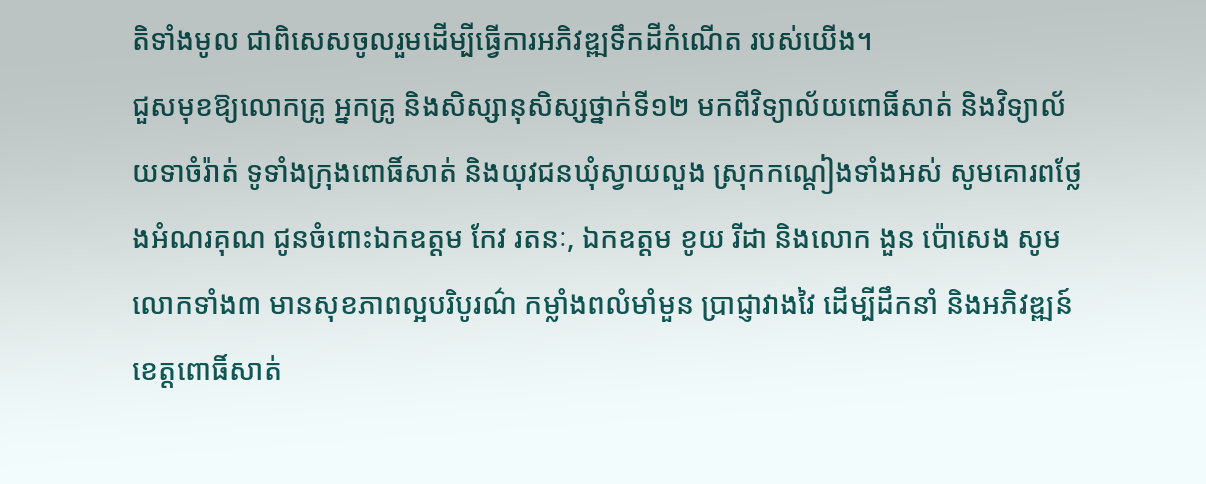តិទាំងមូល ជាពិសេសចូលរួមដើម្បីធ្វើការអភិវឌ្ឍទឹកដីកំណើត របស់យើង។
ជួសមុខឱ្យលោកគ្រូ អ្នកគ្រូ និងសិស្សានុសិស្សថ្នាក់ទី១២ មកពីវិទ្យាល័យពោធិ៍សាត់ និងវិទ្យាល័យទាចំរ៉ាត់ ទូទាំងក្រុងពោធិ៍សាត់ និងយុវជនឃុំស្វាយលួង ស្រុកកណ្តៀងទាំងអស់ សូមគោរពថ្លែងអំណរគុណ ជូនចំពោះឯកឧត្ដម កែវ រតនៈ, ឯកឧត្ដម ខូយ រីដា និងលោក ងួន ប៉ោសេង សូមលោកទាំង៣ មានសុខភាពល្អបរិបូរណ៌ កម្លាំងពលំមាំមួន ប្រាជ្ញាវាងវៃ ដើម្បីដឹកនាំ និងអភិវឌ្ឍន៍ខេត្តពោធិ៍សាត់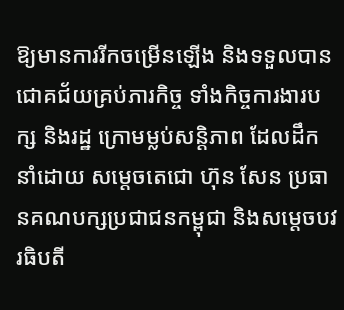ឱ្យមានការរីកចម្រើនឡើង និងទទួលបានជោគជ័យគ្រប់ភារកិច្ច ទាំងកិច្ចការងារបក្ស និងរដ្ឋ ក្រោមម្លប់សន្តិភាព ដែលដឹកនាំដោយ សម្តេចតេជោ ហ៊ុន សែន ប្រធានគណបក្សប្រជាជនកម្ពុជា និងសម្តេចបវរធិបតី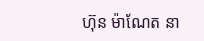ហ៊ុន ម៉ាណែត នា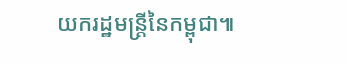យករដ្ឋមន្ត្រីនៃកម្ពុជា៕